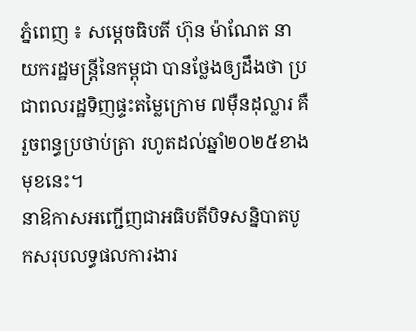ភ្នំពេញ ៖ សម្ដេចធិបតី ហ៊ុន ម៉ាណែត នាយករដ្ឋមន្ដ្រីនៃកម្ពុជា បានថ្លែងឲ្យដឹងថា ប្រជាពលរដ្ឋទិញផ្ទះតម្លៃក្រោម ៧ម៉ឺនដុល្លារ គឺរួចពន្ធប្រថាប់ត្រា រហូតដល់ឆ្នាំ២០២៥ខាងមុខនេះ។
នាឱកាសអញ្ជើញជាអធិបតីបិទសន្និបាតបូកសរុបលទ្ធផលការងារ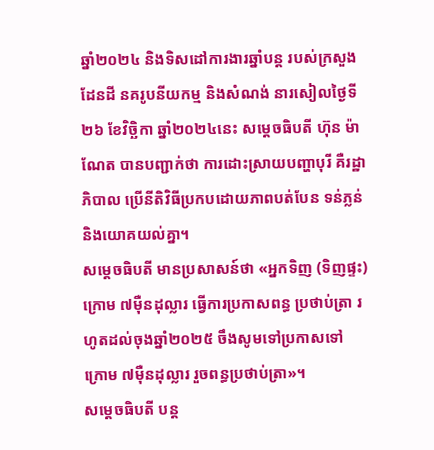ឆ្នាំ២០២៤ និងទិសដៅការងារឆ្នាំបន្ត របស់ក្រសួងដែនដី នគរូបនីយកម្ម និងសំណង់ នារសៀលថ្ងៃទី២៦ ខែវិច្ឆិកា ឆ្នាំ២០២៤នេះ សម្ដេចធិបតី ហ៊ុន ម៉ាណែត បានបញ្ជាក់ថា ការដោះស្រាយបញ្ហាបុរី គឺរដ្ឋាភិបាល ប្រើនីតិវិធីប្រកបដោយភាពបត់បែន ទន់ភ្លន់ និងយោគយល់គ្នា។
សម្ដេចធិបតី មានប្រសាសន៍ថា «អ្នកទិញ (ទិញផ្ទះ) ក្រោម ៧ម៉ឺនដុល្លារ ធ្វើការប្រកាសពន្ធ ប្រថាប់ត្រា រហូតដល់ចុងឆ្នាំ២០២៥ ចឹងសូមទៅប្រកាសទៅ ក្រោម ៧ម៉ឺនដុល្លារ រួចពន្ធប្រថាប់ត្រា»។
សម្ដេចធិបតី បន្ដ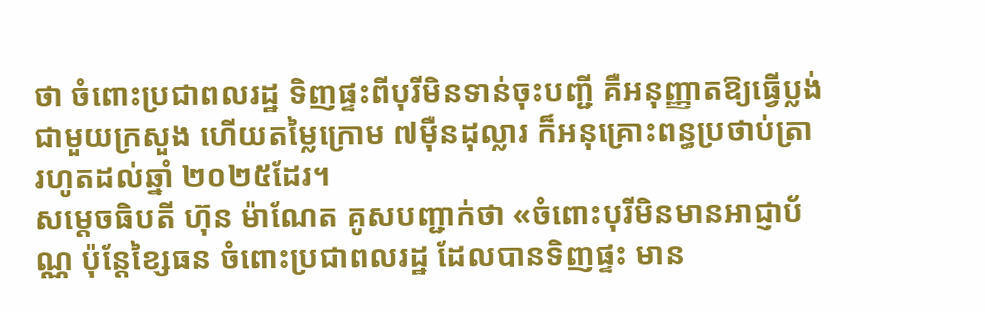ថា ចំពោះប្រជាពលរដ្ឋ ទិញផ្ទះពីបុរីមិនទាន់ចុះបញ្ជី គឺអនុញ្ញាតឱ្យធ្វើប្លង់ជាមួយក្រសួង ហើយតម្លៃក្រោម ៧ម៉ឺនដុល្លារ ក៏អនុគ្រោះពន្ធប្រថាប់ត្រា រហូតដល់ឆ្នាំ ២០២៥ដែរ។
សម្ដេចធិបតី ហ៊ុន ម៉ាណែត គូសបញ្ជាក់ថា «ចំពោះបុរីមិនមានអាជ្ញាប័ណ្ណ ប៉ុន្ដែខ្សៃធន ចំពោះប្រជាពលរដ្ឋ ដែលបានទិញផ្ទះ មាន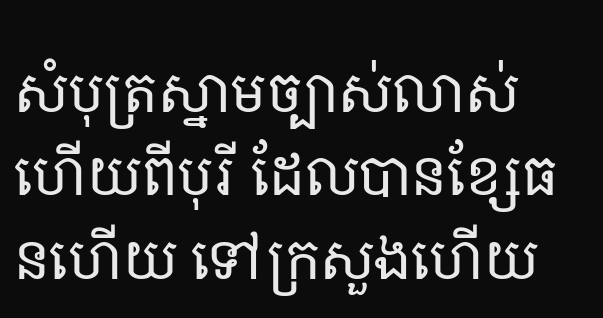សំបុត្រស្នាមច្បាស់លាស់ហើយពីបុរី ដែលបានខ្សែធនហើយ ទៅក្រសួងហើយ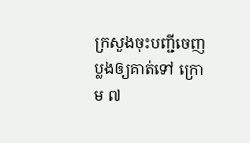ក្រសួងចុះបញ្ជីចេញប្លងឲ្យគាត់ទៅ ក្រោម ៧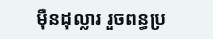ម៉ឺនដុល្លារ រួចពន្ធប្រ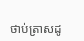ថាប់ត្រាសដូ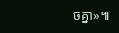ចគ្នា»៕